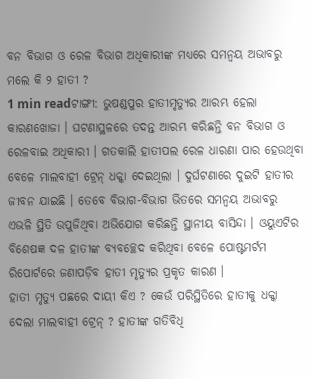ବନ ବିଭାଗ ଓ ରେଳ ବିଭାଗ ଅଧିକାରୀଙ୍କ ମଧ୍ୟରେ ସମନ୍ୱୟ ଅଭାବରୁ ମଲେ କି ୨ ହାତୀ ?
1 min readଟାଙ୍ଗୀ: ଭୁଷଣ୍ଡପୁର ହାତୀମୃତ୍ୟୁର ଆରମ୍ଭ ହେଲା କାରଣଖୋଜା । ଘଟଣାସ୍ଥଳରେ ତଦନ୍ତ ଆରମ୍ଭ କରିଛନ୍ତି ବନ ବିଭାଗ ଓ ରେଳବାଇ ଅଧିକାରୀ । ଗତକାଲି ହାତୀପଲ ରେଳ ଧାରଣା ପାର ହେଉଥିବା ବେଳେ ମାଲବାହୀ ଟ୍ରେନ୍ ଧକ୍କା ଦେଇଥିଲା । ଦୁର୍ଘଟଣାରେ ଦୁଇଟି ହାତୀର ଜୀବନ ଯାଇଛି । ତେବେ ବିଭାଗ-ବିଭାଗ ଭିତରେ ସମନ୍ୱୟ ଅଭାବରୁ ଏଭଳି ସ୍ଥିତି ଉପୁଜିଥିବା ଅଭିଯୋଗ କରିଛନ୍ତି ସ୍ଥାନୀୟ ବାସିନ୍ଦା । ଓୟୁଏଟିର ବିଶେଷଜ୍ଞ ଦଳ ହାତୀଙ୍କ ବ୍ୟବଚ୍ଛେଦ କରିଥିବା ବେଳେ ପୋଷ୍ଟମର୍ଟମ ରିପୋର୍ଟରେ ଜଣାପଡ଼ିବ ହାତୀ ମୃତ୍ୟୁର ପ୍ରକୃତ କାରଣ ।
ହାତୀ ମୃତ୍ୟୁ ପଛରେ ଦାୟୀ କିଏ ? କେଉଁ ପରିସ୍ଥିତିରେ ହାତୀକୁ ଧକ୍କା ଦେଲା ମାଲବାହୀ ଟ୍ରେନ୍ ? ହାତୀଙ୍କ ଗତିବିଧି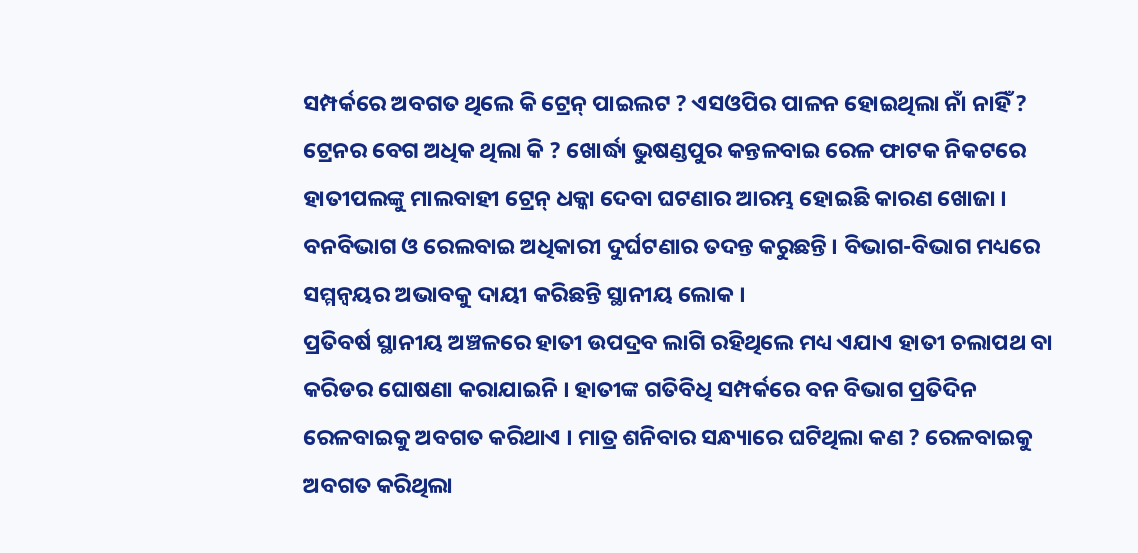ସମ୍ପର୍କରେ ଅବଗତ ଥିଲେ କି ଟ୍ରେନ୍ ପାଇଲଟ ? ଏସଓପିର ପାଳନ ହୋଇଥିଲା ନାଁ ନାହିଁ ? ଟ୍ରେନର ବେଗ ଅଧିକ ଥିଲା କି ? ଖୋର୍ଦ୍ଧା ଭୁଷଣ୍ଡପୁର କନ୍ତଳବାଇ ରେଳ ଫାଟକ ନିକଟରେ ହାତୀପଲଙ୍କୁ ମାଲବାହୀ ଟ୍ରେନ୍ ଧକ୍କା ଦେବା ଘଟଣାର ଆରମ୍ଭ ହୋଇଛି କାରଣ ଖୋଜା । ବନବିଭାଗ ଓ ରେଲବାଇ ଅଧିକାରୀ ଦୁର୍ଘଟଣାର ତଦନ୍ତ କରୁଛନ୍ତି । ବିଭାଗ-ବିଭାଗ ମଧ୍ୟରେ ସମ୍ମନ୍ୱୟର ଅଭାବକୁ ଦାୟୀ କରିଛନ୍ତି ସ୍ଥାନୀୟ ଲୋକ ।
ପ୍ରତିବର୍ଷ ସ୍ଥାନୀୟ ଅଞ୍ଚଳରେ ହାତୀ ଉପଦ୍ରବ ଲାଗି ରହିଥିଲେ ମଧ୍ୟ ଏଯାଏ ହାତୀ ଚଲାପଥ ବା କରିଡର ଘୋଷଣା କରାଯାଇନି । ହାତୀଙ୍କ ଗତିବିଧି ସମ୍ପର୍କରେ ବନ ବିଭାଗ ପ୍ରତିଦିନ ରେଳବାଇକୁ ଅବଗତ କରିଥାଏ । ମାତ୍ର ଶନିବାର ସନ୍ଧ୍ୟାରେ ଘଟିଥିଲା କଣ ? ରେଳବାଇକୁ ଅବଗତ କରିଥିଲା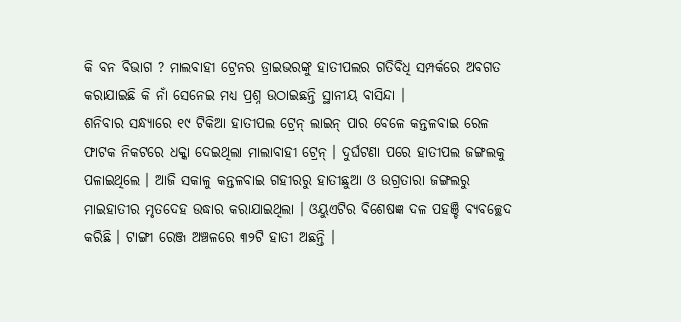କି ବନ ବିଭାଗ ? ମାଲବାହୀ ଟ୍ରେନର ଡ୍ରାଇଭରଙ୍କୁ ହାତୀପଲର ଗତିବିଧି ସମ୍ପର୍କରେ ଅବଗତ କରାଯାଇଛି କି ନାଁ ସେନେଇ ମଧ୍ୟ ପ୍ରଶ୍ନ ଉଠାଇଛନ୍ତି ସ୍ଥାନୀୟ ବାସିନ୍ଦା ।
ଶନିବାର ସନ୍ଧ୍ୟାରେ ୧୯ ଟିକିଆ ହାତୀପଲ ଟ୍ରେନ୍ ଲାଇନ୍ ପାର ବେଳେ କନ୍ତଳବାଇ ରେଳ ଫାଟକ ନିକଟରେ ଧକ୍କା ଦେଇଥିଲା ମାଲାବାହୀ ଟ୍ରେନ୍ । ଦୁର୍ଘଟଣା ପରେ ହାତୀପଲ ଜଙ୍ଗଲକୁ ପଳାଇଥିଲେ । ଆଜି ସକାଳୁ କନ୍ତଳବାଇ ଗହୀରରୁ ହାତୀଛୁଆ ଓ ଉଗ୍ରତାରା ଜଙ୍ଗଲରୁ ମାଇହାତୀର ମୃତଦେହ ଉଦ୍ଧାର କରାଯାଇଥିଲା । ଓୟୁଏଟିର ବିଶେଷଜ୍ଞ ଦଳ ପହଞ୍ଚି ବ୍ୟବଚ୍ଛେଦ କରିଛି । ଟାଙ୍ଗୀ ରେଞ୍ଜ ଅଞ୍ଚଳରେ ୩୨ଟି ହାତୀ ଅଛନ୍ତି ।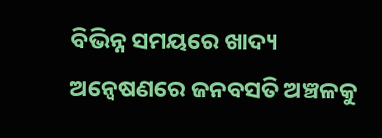ବିଭିନ୍ନ ସମୟରେ ଖାଦ୍ୟ ଅନ୍ୱେଷଣରେ ଜନବସତି ଅଞ୍ଚଳକୁ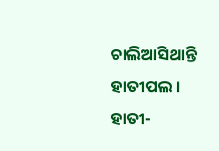ଚାଲିଆସିଥାନ୍ତି ହାତୀପଲ । ହାତୀ-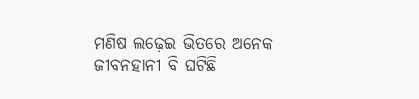ମଣିଷ ଲଢ଼େଇ ଭିତରେ ଅନେକ ଜୀବନହାନୀ ବି ଘଟିଛି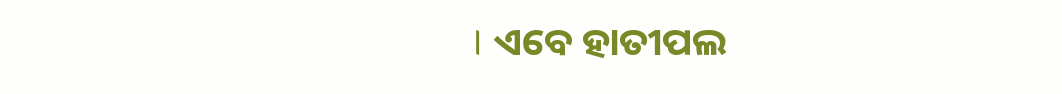। ଏବେ ହାତୀପଲ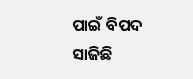ପାଇଁ ବିପଦ ସାଜିଛି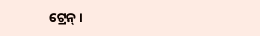ଟ୍ରେନ୍ ।